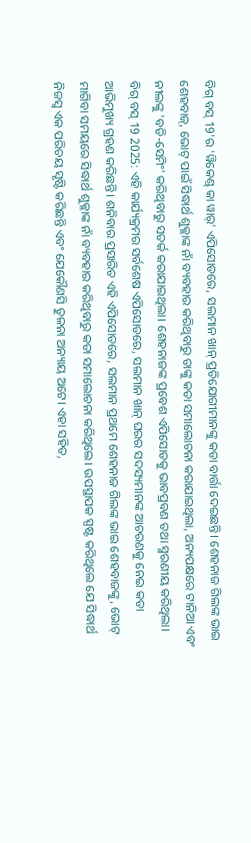ବିଗ୍ ବସ୍ 19'ର 'ୱିକେଣ୍ଡ୍ କା ୱାର୍' ଏପିସୋଡରେ, ସଲମାନ ଖାନ୍ ପ୍ରତିଯୋଗୀମାନଙ୍କୁ କଡା ବାର୍ତ୍ତା ଦେଇଛନ୍ତି। ଶେହନାଜ ଗିଲଙ୍କ ଭାଇ ଶେହବାଜ୍, ଭୋଟ୍ ପାଇଁ ସିଦ୍ଧାର୍ଥ ଶୁକ୍ଳାଙ୍କ ନାଁ ବ୍ୟବହାର କରିଥିବାରୁ ତାଙ୍କୁ କଡା ସମାଲୋଚନା କରାଯାଇଥିଲା, ଅନ୍ୟପକ୍ଷରେ ଟାନିଆ ଏବଂ ନୀଲଙ୍କୁ 'ବଡି-ସେମିଂ' କରିଥିବାରୁ ସତର୍କ କରାଯାଇଥିଲା। ଶେହନାଜଙ୍କ ପ୍ରବେଶ ଏପିସୋଡକୁ ଭାବପ୍ରବଣ ତଥା ସ୍ମରଣୀୟ କରିଥିଲା।
ବିଗ୍ ବସ୍ 19 2025: ଏହି କାର୍ଯ୍ୟକ୍ରମର ସର୍ବଶେଷ ଏପିସୋଡରେ, ସଲମାନ ଖାନ୍ ଘରର ସଦସ୍ୟମାନଙ୍କ ଆଚରଣକୁ ନେଇ କଡା ଆଭିମୁଖ୍ୟ ଗ୍ରହଣ କରିଛନ୍ତି। ଶନିବାର ପ୍ରସାରିତ ଏହି ଏପିସୋଡରେ, ସଲମାନ ପ୍ରଥମେ ଶେହନାଜ ଗିଲଙ୍କ ଭାଇ ଶେହବାଜଙ୍କୁ, ଭୋଟ୍ ମାଗିବା ସମୟରେ ସିଦ୍ଧାର୍ଥ ଶୁକ୍ଳାଙ୍କ ନାଁ ବ୍ୟବହାର କରିଥିବାରୁ କଡା ସମାଲୋଚନା କରିଥିଲେ। ଉପସ୍ଥାପକ ସ୍ପଷ୍ଟ କରିଥିଲେ ଯେ ସିଦ୍ଧାର୍ଥ ନିଜସ୍ୱ ଏକ ପରିଚୟ ସୃଷ୍ଟି କରିଛନ୍ତି ଏବଂ ଯେକୌଣସି ତୁଳନା ଅନ୍ୟାୟ ଅଟେ। ଏହା ସହିତ,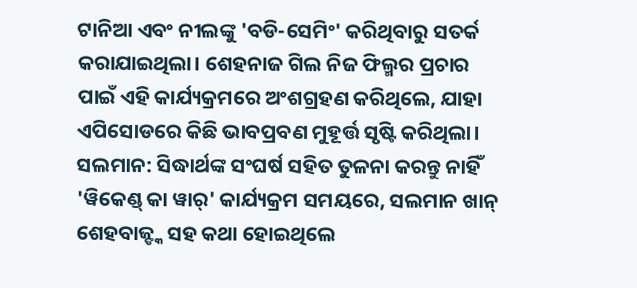ଟାନିଆ ଏବଂ ନୀଲଙ୍କୁ 'ବଡି-ସେମିଂ' କରିଥିବାରୁ ସତର୍କ କରାଯାଇଥିଲା। ଶେହନାଜ ଗିଲ ନିଜ ଫିଲ୍ମର ପ୍ରଚାର ପାଇଁ ଏହି କାର୍ଯ୍ୟକ୍ରମରେ ଅଂଶଗ୍ରହଣ କରିଥିଲେ, ଯାହା ଏପିସୋଡରେ କିଛି ଭାବପ୍ରବଣ ମୁହୂର୍ତ୍ତ ସୃଷ୍ଟି କରିଥିଲା।
ସଲମାନ: ସିଦ୍ଧାର୍ଥଙ୍କ ସଂଘର୍ଷ ସହିତ ତୁଳନା କରନ୍ତୁ ନାହିଁ
'ୱିକେଣ୍ଡ୍ କା ୱାର୍' କାର୍ଯ୍ୟକ୍ରମ ସମୟରେ, ସଲମାନ ଖାନ୍ ଶେହବାଜ୍ଙ୍କ ସହ କଥା ହୋଇଥିଲେ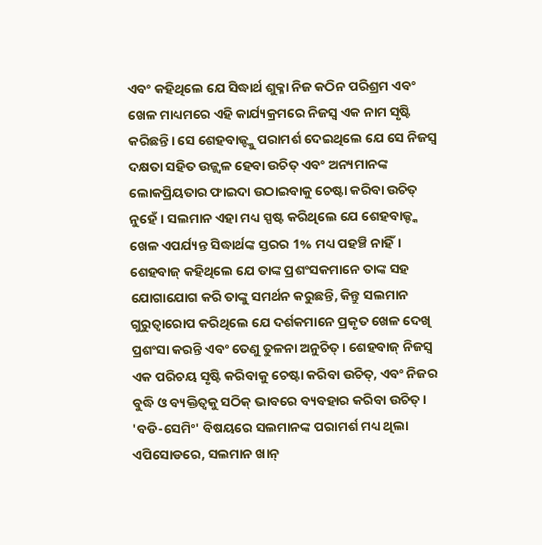ଏବଂ କହିଥିଲେ ଯେ ସିଦ୍ଧାର୍ଥ ଶୁକ୍ଳା ନିଜ କଠିନ ପରିଶ୍ରମ ଏବଂ ଖେଳ ମାଧ୍ୟମରେ ଏହି କାର୍ଯ୍ୟକ୍ରମରେ ନିଜସ୍ୱ ଏକ ନାମ ସୃଷ୍ଟି କରିଛନ୍ତି। ସେ ଶେହବାଜ୍ଙ୍କୁ ପରାମର୍ଶ ଦେଇଥିଲେ ଯେ ସେ ନିଜସ୍ୱ ଦକ୍ଷତା ସହିତ ଉଜ୍ଜ୍ୱଳ ହେବା ଉଚିତ୍ ଏବଂ ଅନ୍ୟମାନଙ୍କ ଲୋକପ୍ରିୟତାର ଫାଇଦା ଉଠାଇବାକୁ ଚେଷ୍ଟା କରିବା ଉଚିତ୍ ନୁହେଁ। ସଲମାନ ଏହା ମଧ୍ୟ ସ୍ପଷ୍ଟ କରିଥିଲେ ଯେ ଶେହବାଜ୍ଙ୍କ ଖେଳ ଏପର୍ଯ୍ୟନ୍ତ ସିଦ୍ଧାର୍ଥଙ୍କ ସ୍ତରର 1% ମଧ୍ୟ ପହଞ୍ଚି ନାହିଁ।
ଶେହବାଜ୍ କହିଥିଲେ ଯେ ତାଙ୍କ ପ୍ରଶଂସକମାନେ ତାଙ୍କ ସହ ଯୋଗାଯୋଗ କରି ତାଙ୍କୁ ସମର୍ଥନ କରୁଛନ୍ତି, କିନ୍ତୁ ସଲମାନ ଗୁରୁତ୍ୱାରୋପ କରିଥିଲେ ଯେ ଦର୍ଶକମାନେ ପ୍ରକୃତ ଖେଳ ଦେଖି ପ୍ରଶଂସା କରନ୍ତି ଏବଂ ତେଣୁ ତୁଳନା ଅନୁଚିତ୍। ଶେହବାଜ୍ ନିଜସ୍ୱ ଏକ ପରିଚୟ ସୃଷ୍ଟି କରିବାକୁ ଚେଷ୍ଟା କରିବା ଉଚିତ୍, ଏବଂ ନିଜର ବୁଦ୍ଧି ଓ ବ୍ୟକ୍ତିତ୍ୱକୁ ସଠିକ୍ ଭାବରେ ବ୍ୟବହାର କରିବା ଉଚିତ୍।
'ବଡି-ସେମିଂ' ବିଷୟରେ ସଲମାନଙ୍କ ପରାମର୍ଶ ମଧ୍ୟ ଥିଲା
ଏପିସୋଡରେ, ସଲମାନ ଖାନ୍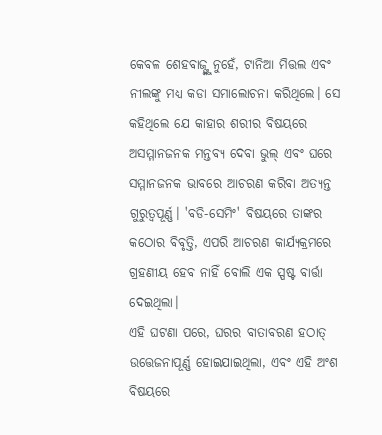କେବଳ ଶେହବାଜ୍ଙ୍କୁ ନୁହେଁ, ଟାନିଆ ମିତ୍ତଲ ଏବଂ ନୀଲଙ୍କୁ ମଧ୍ୟ କଡା ସମାଲୋଚନା କରିଥିଲେ। ସେ କହିଥିଲେ ଯେ କାହାର ଶରୀର ବିଷୟରେ ଅସମ୍ମାନଜନକ ମନ୍ତବ୍ୟ ଦେବା ଭୁଲ୍ ଏବଂ ଘରେ ସମ୍ମାନଜନକ ଭାବରେ ଆଚରଣ କରିବା ଅତ୍ୟନ୍ତ ଗୁରୁତ୍ୱପୂର୍ଣ୍ଣ। 'ବଡି-ସେମିଂ' ବିଷୟରେ ତାଙ୍କର କଠୋର ବିବୃତ୍ତି, ଏପରି ଆଚରଣ କାର୍ଯ୍ୟକ୍ରମରେ ଗ୍ରହଣୀୟ ହେବ ନାହିଁ ବୋଲି ଏକ ସ୍ପଷ୍ଟ ବାର୍ତ୍ତା ଦେଇଥିଲା।
ଏହି ଘଟଣା ପରେ, ଘରର ବାତାବରଣ ହଠାତ୍ ଉତ୍ତେଜନାପୂର୍ଣ୍ଣ ହୋଇଯାଇଥିଲା, ଏବଂ ଏହି ଅଂଶ ବିଷୟରେ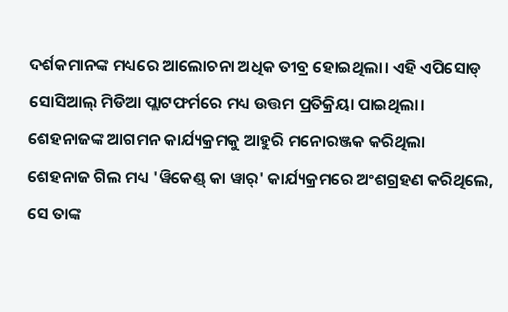ଦର୍ଶକମାନଙ୍କ ମଧ୍ୟରେ ଆଲୋଚନା ଅଧିକ ତୀବ୍ର ହୋଇଥିଲା। ଏହି ଏପିସୋଡ୍ ସୋସିଆଲ୍ ମିଡିଆ ପ୍ଲାଟଫର୍ମରେ ମଧ୍ୟ ଉତ୍ତମ ପ୍ରତିକ୍ରିୟା ପାଇଥିଲା।
ଶେହନାଜଙ୍କ ଆଗମନ କାର୍ଯ୍ୟକ୍ରମକୁ ଆହୁରି ମନୋରଞ୍ଜକ କରିଥିଲା
ଶେହନାଜ ଗିଲ ମଧ୍ୟ 'ୱିକେଣ୍ଡ୍ କା ୱାର୍' କାର୍ଯ୍ୟକ୍ରମରେ ଅଂଶଗ୍ରହଣ କରିଥିଲେ, ସେ ତାଙ୍କ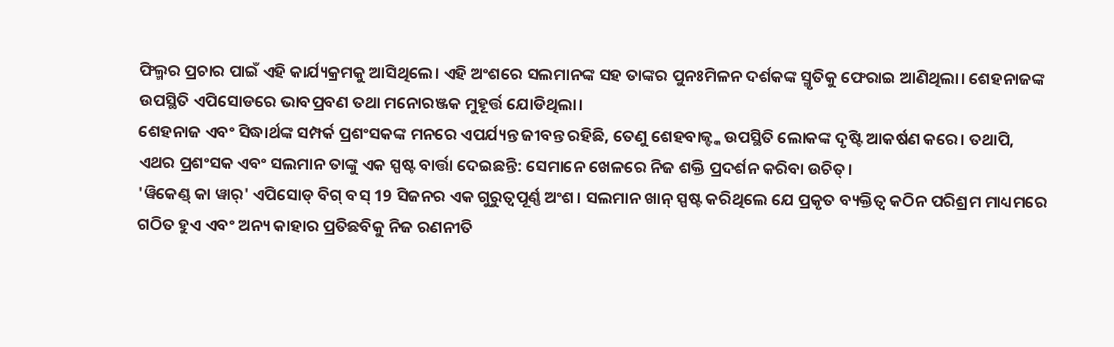ଫିଲ୍ମର ପ୍ରଚାର ପାଇଁ ଏହି କାର୍ଯ୍ୟକ୍ରମକୁ ଆସିଥିଲେ। ଏହି ଅଂଶରେ ସଲମାନଙ୍କ ସହ ତାଙ୍କର ପୁନଃମିଳନ ଦର୍ଶକଙ୍କ ସ୍ମୃତିକୁ ଫେରାଇ ଆଣିଥିଲା। ଶେହନାଜଙ୍କ ଉପସ୍ଥିତି ଏପିସୋଡରେ ଭାବପ୍ରବଣ ତଥା ମନୋରଞ୍ଜକ ମୁହୂର୍ତ୍ତ ଯୋଡିଥିଲା।
ଶେହନାଜ ଏବଂ ସିଦ୍ଧାର୍ଥଙ୍କ ସମ୍ପର୍କ ପ୍ରଶଂସକଙ୍କ ମନରେ ଏପର୍ଯ୍ୟନ୍ତ ଜୀବନ୍ତ ରହିଛି, ତେଣୁ ଶେହବାଜ୍ଙ୍କ ଉପସ୍ଥିତି ଲୋକଙ୍କ ଦୃଷ୍ଟି ଆକର୍ଷଣ କରେ। ତଥାପି, ଏଥର ପ୍ରଶଂସକ ଏବଂ ସଲମାନ ତାଙ୍କୁ ଏକ ସ୍ପଷ୍ଟ ବାର୍ତ୍ତା ଦେଇଛନ୍ତି: ସେମାନେ ଖେଳରେ ନିଜ ଶକ୍ତି ପ୍ରଦର୍ଶନ କରିବା ଉଚିତ୍।
'ୱିକେଣ୍ଡ୍ କା ୱାର୍' ଏପିସୋଡ୍ ବିଗ୍ ବସ୍ 19 ସିଜନର ଏକ ଗୁରୁତ୍ୱପୂର୍ଣ୍ଣ ଅଂଶ। ସଲମାନ ଖାନ୍ ସ୍ପଷ୍ଟ କରିଥିଲେ ଯେ ପ୍ରକୃତ ବ୍ୟକ୍ତିତ୍ୱ କଠିନ ପରିଶ୍ରମ ମାଧ୍ୟମରେ ଗଠିତ ହୁଏ ଏବଂ ଅନ୍ୟ କାହାର ପ୍ରତିଛବିକୁ ନିଜ ରଣନୀତି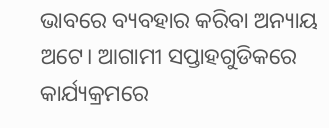ଭାବରେ ବ୍ୟବହାର କରିବା ଅନ୍ୟାୟ ଅଟେ। ଆଗାମୀ ସପ୍ତାହଗୁଡିକରେ କାର୍ଯ୍ୟକ୍ରମରେ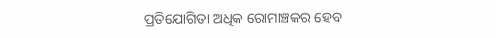ପ୍ରତିଯୋଗିତା ଅଧିକ ରୋମାଞ୍ଚକର ହେବ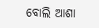ବୋଲି ଆଶା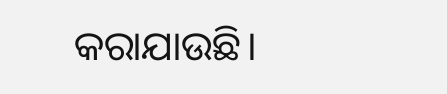କରାଯାଉଛି।